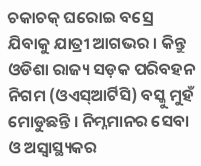ଚକାଚକ୍ ଘରୋଇ ବସ୍ରେ ଯିବାକୁ ଯାତ୍ରୀ ଆଗଭର । କିନ୍ତୁ ଓଡିଶା ରାଜ୍ୟ ସଡ଼କ ପରିବହନ ନିଗମ (ଓଏସ୍ଆର୍ଟିସି) ବସ୍କୁ ମୁହଁ ମୋଡୁଛନ୍ତି । ନିମ୍ନମାନର ସେବା ଓ ଅସ୍ୱାସ୍ଥ୍ୟକର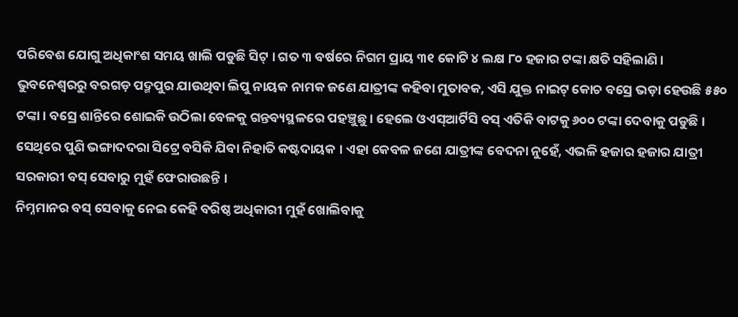ପରିବେଶ ଯୋଗୁ ଅଧିକାଂଶ ସମୟ ଖାଲି ପଡୁଛି ସିଟ୍ । ଗତ ୩ ବର୍ଷରେ ନିଗମ ପ୍ରାୟ ୩୧ କୋଟି ୪ ଲକ୍ଷ ୮୦ ହଜାର ଟଙ୍କା କ୍ଷତି ସହିଲାଣି ।
ଭୁବନେଶ୍ୱରରୁ ବରଗଡ଼ ପଦ୍ମପୁର ଯାଉଥିବା ଲିପୁ ନାୟକ ନାମକ ଜଣେ ଯାତ୍ରୀଙ୍କ କହିବା ମୁତାବକ, ଏସି ଯୁକ୍ତ ନାଇଟ୍ କୋଚ ବସ୍ରେ ଭଡ଼ା ହେଉଛି ୫୫୦ ଟଙ୍କା । ବସ୍ରେ ଶାନ୍ତିରେ ଶୋଇକି ଉଠିଲା ବେଳକୁ ଗନ୍ତବ୍ୟସ୍ଥଳରେ ପହଞ୍ଚୁଛୁ । ହେଲେ ଓଏସ୍ଆର୍ଟିସି ବସ୍ ଏତିକି ବାଟକୁ ୬୦୦ ଟଙ୍କା ଦେବାକୁ ପଡୁଛି । ସେଥିରେ ପୁଣି ଭଙ୍ଗାଦଦରା ସିଟ୍ରେ ବସିକି ଯିବା ନିହାତି କଷ୍ଟଦାୟକ । ଏହା କେବଳ ଜଣେ ଯାତ୍ରୀଙ୍କ ବେଦନା ନୁହେଁ, ଏଭଳି ହଜାର ହଜାର ଯାତ୍ରୀ ସରକାରୀ ବସ୍ ସେବାରୁ ମୁହଁ ଫେରାଉଛନ୍ତି ।
ନିମ୍ନମାନର ବସ୍ ସେବାକୁ ନେଇ କେହି ବରିଷ୍ଠ ଅଧିକାରୀ ମୁହଁ ଖୋଲିବାକୁ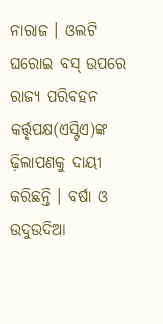ନାରାଜ । ଓଲଟି ଘରୋଇ ବସ୍ ଉପରେ ରାଜ୍ୟ ପରିବହନ କର୍ତ୍ତୃପକ୍ଷ(ଏସ୍ଟିଏ)ଙ୍କ ଢ଼ିଲାପଣକୁ ଦାୟୀ କରିଛନ୍ତି । ବର୍ଷା ଓ ଉଦୁଉଦିଆ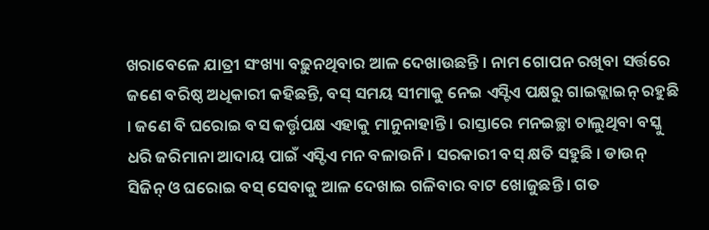ଖରାବେଳେ ଯାତ୍ରୀ ସଂଖ୍ୟା ବଢ଼ୁନଥିବାର ଆଳ ଦେଖାଉଛନ୍ତି । ନାମ ଗୋପନ ରଖିବା ସର୍ତ୍ତରେ ଜଣେ ବରିଷ୍ଠ ଅଧିକାରୀ କହିଛନ୍ତି, ବସ୍ ସମୟ ସୀମାକୁ ନେଇ ଏସ୍ଟିଏ ପକ୍ଷରୁ ଗାଇଡ୍ଲାଇନ୍ ରହୁଛି । ଜଣେ ବି ଘରୋଇ ବସ କର୍ତ୍ତୃପକ୍ଷ ଏହାକୁ ମାନୁନାହାନ୍ତି । ରାସ୍ତାରେ ମନଇଚ୍ଛା ଚାଲୁଥିବା ବସ୍କୁ ଧରି ଜରିମାନା ଆଦାୟ ପାଇଁ ଏସ୍ଟିଏ ମନ ବଳାଉନି । ସରକାରୀ ବସ୍ କ୍ଷତି ସହୁଛି । ଡାଉନ୍ ସିଜିନ୍ ଓ ଘରୋଇ ବସ୍ ସେବାକୁ ଆଳ ଦେଖାଇ ଗଳିବାର ବାଟ ଖୋଜୁଛନ୍ତି । ଗତ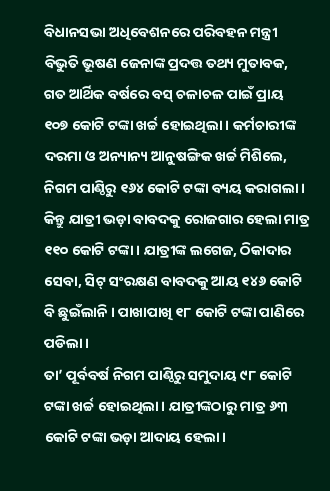ବିଧାନସଭା ଅଧିବେଶନରେ ପରିବହନ ମନ୍ତ୍ରୀ ବିଭୁତି ଭୂଷଣ ଜେନାଙ୍କ ପ୍ରଦତ୍ତ ତଥ୍ୟ ମୁତାବକ, ଗତ ଆର୍ଥିକ ବର୍ଷରେ ବସ୍ ଚଳାଚଳ ପାଇଁ ପ୍ରାୟ ୧୦୭ କୋଟି ଟଙ୍କା ଖର୍ଚ୍ଚ ହୋଇଥିଲା । କର୍ମଚାରୀଙ୍କ ଦରମା ଓ ଅନ୍ୟାନ୍ୟ ଆନୁଷଙ୍ଗିକ ଖର୍ଚ୍ଚ ମିଶିଲେ, ନିଗମ ପାଣ୍ଠିରୁ ୧୬୪ କୋଟି ଟଙ୍କା ବ୍ୟୟ କରାଗଲା । କିନ୍ତୁ ଯାତ୍ରୀ ଭଡ଼ା ବାବଦକୁ ରୋଜଗାର ହେଲା ମାତ୍ର ୧୧୦ କୋଟି ଟଙ୍କା । ଯାତ୍ରୀଙ୍କ ଲଗେଜ, ଠିକାଦାର ସେବା, ସିଟ୍ ସଂରକ୍ଷଣ ବାବଦକୁ ଆୟ ୧୪୬ କୋଟି ବି ଛୁଇଁଲାନି । ପାଖାପାଖି ୧୮ କୋଟି ଟଙ୍କା ପାଣିରେ ପଡିଲା ।
ତା’ ପୂର୍ବବର୍ଷ ନିଗମ ପାଣ୍ଠିରୁ ସମୁଦାୟ ୯୮ କୋଟି ଟଙ୍କା ଖର୍ଚ୍ଚ ହୋଇଥିଲା । ଯାତ୍ରୀଙ୍କଠାରୁ ମାତ୍ର ୬୩ କୋଟି ଟଙ୍କା ଭଡ଼ା ଆଦାୟ ହେଲା।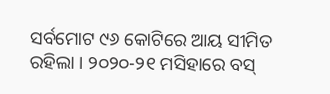ସର୍ବମୋଟ ୯୬ କୋଟିରେ ଆୟ ସୀମିତ ରହିଲା । ୨୦୨୦-୨୧ ମସିହାରେ ବସ୍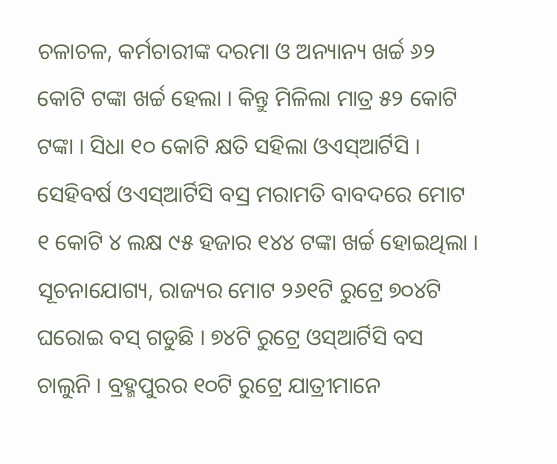ଚଳାଚଳ, କର୍ମଚାରୀଙ୍କ ଦରମା ଓ ଅନ୍ୟାନ୍ୟ ଖର୍ଚ୍ଚ ୬୨ କୋଟି ଟଙ୍କା ଖର୍ଚ୍ଚ ହେଲା । କିନ୍ତୁ ମିଳିଲା ମାତ୍ର ୫୨ କୋଟି ଟଙ୍କା । ସିଧା ୧୦ କୋଟି କ୍ଷତି ସହିଲା ଓଏସ୍ଆର୍ଟିସି । ସେହିବର୍ଷ ଓଏସ୍ଆର୍ଟିସି ବସ୍ର ମରାମତି ବାବଦରେ ମୋଟ ୧ କୋଟି ୪ ଲକ୍ଷ ୯୫ ହଜାର ୧୪୪ ଟଙ୍କା ଖର୍ଚ୍ଚ ହୋଇଥିଲା ।
ସୂଚନାଯୋଗ୍ୟ, ରାଜ୍ୟର ମୋଟ ୨୬୧ଟି ରୁଟ୍ରେ ୭୦୪ଟି ଘରୋଇ ବସ୍ ଗଡୁଛି । ୭୪ଟି ରୁଟ୍ରେ ଓସ୍ଆର୍ଟିସି ବସ ଚାଲୁନି । ବ୍ରହ୍ମପୁରର ୧୦ଟି ରୁଟ୍ରେ ଯାତ୍ରୀମାନେ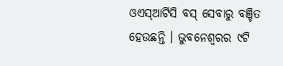ଓଏସ୍ଆର୍ଟିସି ବସ୍ ସେବାରୁ ବଞ୍ଚିତ ହେଉଛନ୍ତି । ଭୁବନେଶ୍ୱରର ୯ଟି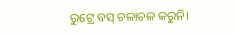ରୁଟ୍ରେ ବସ୍ ଚଳାଚଳ କରୁନି।